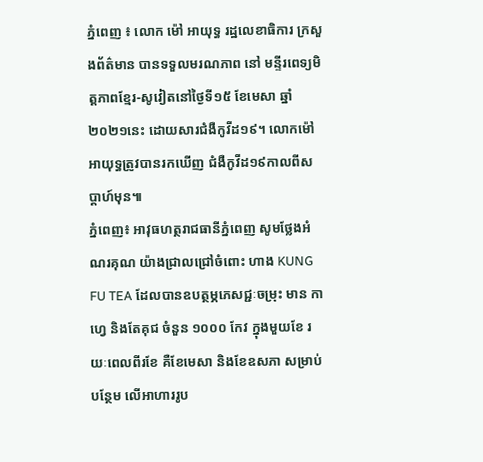ភ្នំពេញ ៖ លោក ម៉ៅ អាយុទ្ធ រដ្ឋលេខាធិការ ក្រសួងព័ត៌មាន បានទទួលមរណភាព នៅ មន្ទីរពេទ្យមិត្តភាពខ្មែរ-សូវៀតនៅថ្ងៃទី១៥ ខែមេសា ឆ្នាំ២០២១នេះ ដោយសារជំងឺកូវីដ១៩។ លោកម៉ៅ អាយុទ្ធត្រូវបានរកឃើញ ជំងឺកូវីដ១៩កាលពីសប្តាហ៍មុន៕
ភ្នំពេញ៖ អាវុធហត្ថរាជធានីភ្នំពេញ សូមថ្លែងអំណរគុណ យ៉ាងជ្រាលជ្រៅចំពោះ ហាង KUNG FU TEA ដែលបានឧបត្ថម្ភភេសជ្ជៈចម្រុះ មាន កាហ្វេ និងតែគុជ ចំនួន ១០០០ កែវ ក្នុងមួយខែ រយៈពេលពីរខែ គឺខែមេសា និងខែឧសភា សម្រាប់បន្ថែម លើអាហាររូប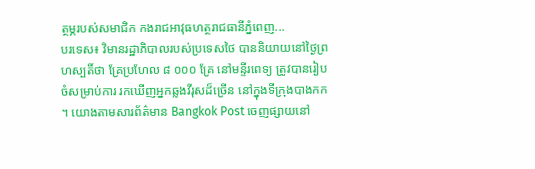ត្ថម្ភរបស់សមាជិក កងរាជអាវុធហត្ថរាជធានីភ្នំពេញ...
បរទេស៖ វិមានរដ្ឋាភិបាលរបស់ប្រទេសថៃ បាននិយាយនៅថ្ងៃព្រហស្បតិ៍ថា គ្រែប្រហែល ៨ ០០០ គ្រែ នៅមន្ទីរពេទ្យ ត្រូវបានរៀបចំសម្រាប់ការ រកឃើញអ្នកឆ្លងវីរុសដ៏ច្រើន នៅក្នុងទីក្រុងបាងកក ។ យោងតាមសារព័ត៌មាន Bangkok Post ចេញផ្សាយនៅ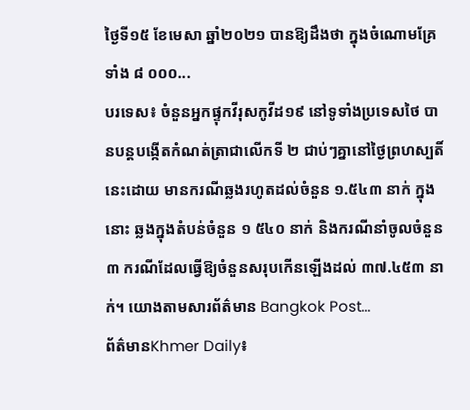ថ្ងៃទី១៥ ខែមេសា ឆ្នាំ២០២១ បានឱ្យដឹងថា ក្នុងចំណោមគ្រែទាំង ៨ ០០០...
បរទេស៖ ចំនួនអ្នកផ្ទុកវីរុសកូវីដ១៩ នៅទូទាំងប្រទេសថៃ បានបន្តបង្កើតកំណត់ត្រាជាលើកទី ២ ជាប់ៗគ្នានៅថ្ងៃព្រហស្បតិ៍នេះដោយ មានករណីឆ្លងរហូតដល់ចំនួន ១.៥៤៣ នាក់ ក្នុងនោះ ឆ្លងក្នុងតំបន់ចំនួន ១ ៥៤០ នាក់ និងករណីនាំចូលចំនួន ៣ ករណីដែលធ្វើឱ្យចំនួនសរុបកើនឡើងដល់ ៣៧.៤៥៣ នាក់។ យោងតាមសារព័ត៌មាន Bangkok Post...
ព័ត៌មានKhmer Daily៖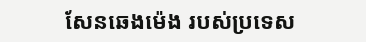សែនឆេងម៉េង របស់ប្រទេស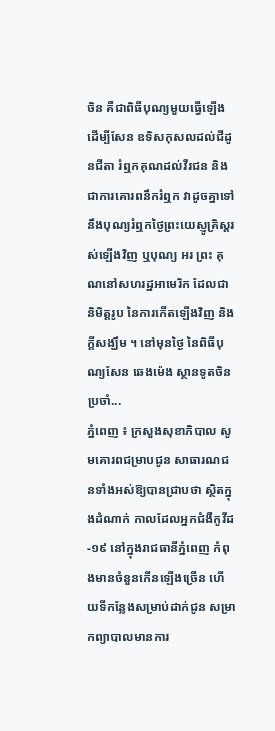ចិន គឺជាពិធីបុណ្យមួយធ្វើឡើងដើម្បីសែន ឧទិសកុសលដល់ជីដូនជីតា រំឮកគុណដល់វីរជន និងជាការគោរពនឹករំឮក វាដូចគ្នាទៅ នឹងបុណ្យរំឮកថ្ងៃព្រះយេស្ញូគ្រិស្ដរស់ឡើងវិញ ឬបុណ្យ អរ ព្រះ គុណនៅសហរដ្ឋអាមេរិក ដែលជានិមិត្តរូប នៃការកើតឡើងវិញ និងក្តីសង្ឃឹម ។ នៅមុនថ្ងៃ នៃពិធីបុណ្យសែន ឆេងម៉េង ស្ថានទូតចិនប្រចាំ...
ភ្នំពេញ ៖ ក្រសួងសុខាភិបាល សូមគោរពជម្រាបជូន សាធារណជនទាំងអស់ឱ្យបានជ្រាបថា ស្ថិតក្នុងដំណាក់ កាលដែលអ្នកជំងឺកូវីដ-១៩ នៅក្នុងរាជធានីភ្នំពេញ កំពុងមានចំនួនកើនឡើងច្រើន ហើយទីកន្លែងសម្រាប់ដាក់ជូន សម្រាកព្យាបាលមានការ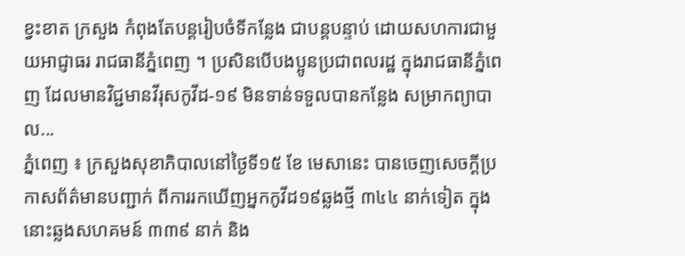ខ្វះខាត ក្រសួង កំពុងតែបន្តរៀបចំទីកន្លែង ជាបន្តបន្ទាប់ ដោយសហការជាមួយអាជ្ញាធរ រាជធានីភ្នំពេញ ។ ប្រសិនបើបងប្អូនប្រជាពលរដ្ឋ ក្នុងរាជធានីភ្នំពេញ ដែលមានវិជ្ជមានវីរុសកូវីដ-១៩ មិនទាន់ទទួលបានកន្លែង សម្រាកព្យាបាល...
ភ្នំពេញ ៖ ក្រសួងសុខាភិបាលនៅថ្ងៃទី១៥ ខែ មេសានេះ បានចេញសេចក្ដីប្រកាសព័ត៌មានបញ្ជាក់ ពីការរកឃើញអ្នកកូវីដ១៩ឆ្លងថ្មី ៣៤៤ នាក់ទៀត ក្នុងនោះឆ្លងសហគមន៍ ៣៣៩ នាក់ និង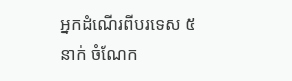អ្នកដំណើរពីបរទេស ៥ នាក់ ចំណែក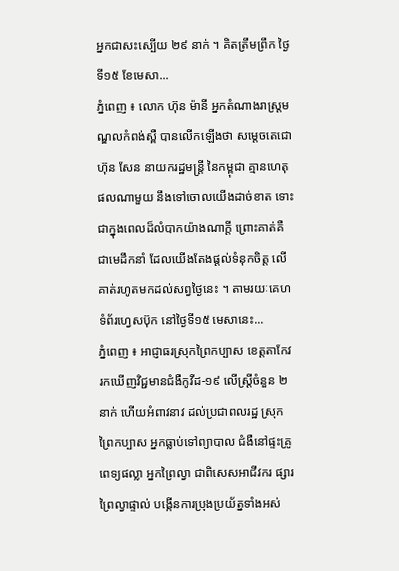អ្នកជាសះស្បើយ ២៩ នាក់ ។ គិតត្រឹមព្រឹក ថ្ងៃទី១៥ ខែមេសា...
ភ្នំពេញ ៖ លោក ហ៊ុន ម៉ានី អ្នកតំណាងរាស្រ្តមណ្ឌលកំពង់ស្ពឺ បានលើកឡើងថា សម្ដេចតេជោ ហ៊ុន សែន នាយករដ្ឋមន្រ្តី នៃកម្ពុជា គ្មានហេតុផលណាមួយ នឹងទៅចោលយើងដាច់ខាត ទោះជាក្នុងពេលដ៏លំបាកយ៉ាងណាក្តី ព្រោះគាត់គឺជាមេដឹកនាំ ដែលយើងតែងផ្តល់ទំនុកចិត្ត លើគាត់រហូតមកដល់សព្វថ្ងៃនេះ ។ តាមរយៈគេហទំព័រហ្វេសប៊ុក នៅថ្ងៃទី១៥ មេសានេះ...
ភ្នំពេញ ៖ អាជ្ញាធរស្រុកព្រៃកប្បាស ខេត្តតាកែវ រកឃើញវិជ្ជមានជំងឺកូវីដ-១៩ លើស្ត្រីចំនួន ២នាក់ ហើយអំពាវនាវ ដល់ប្រជាពលរដ្ឋ ស្រុកព្រៃកប្បាស អ្នកធ្លាប់ទៅព្យាបាល ជំងឺនៅផ្ទះគ្រូពេទ្យផល្លា អ្នកព្រៃល្វា ជាពិសេសអាជីវករ ផ្សារព្រៃល្វាផ្ទាល់ បង្កើនការប្រុងប្រយ័ត្នទាំងអស់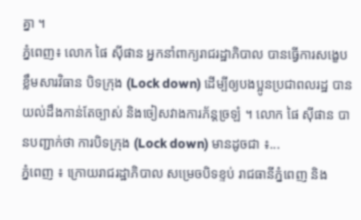គ្នា ។
ភ្នំពេញ៖ លោក ផៃ ស៊ីផាន អ្នកនាំពាក្យរាជរដ្ឋាភិបាល បានធ្វើការសង្ខេបខ្លឹមសារវិធាន បិទក្រុង (Lock down) ដើម្បីឲ្យបងប្អូនប្រជាពលរដ្ឋ បានយល់ដឹងកាន់តែច្បាស់ និងចៀសវាងការភ័ន្តច្រឡំ ។ លោក ផៃ ស៊ីផាន បានបញ្ជាក់ថា ការបិទក្រុង (Lock down) មានដូចជា ៖...
ភ្នំពេញ ៖ ក្រោយរាជរដ្ឋាភិបាល សម្រេចបិទខ្ទប់ រាជធានីភ្នំពេញ និង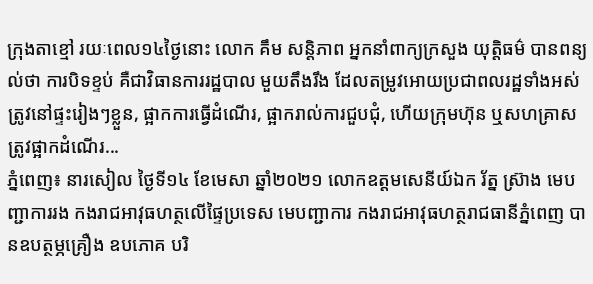ក្រុងតាខ្មៅ រយៈពេល១៤ថ្ងៃនោះ លោក គឹម សន្តិភាព អ្នកនាំពាក្យក្រសួង យុត្តិធម៌ បានពន្យល់ថា ការបិទខ្ទប់ គឺជាវិធានការរដ្ឋបាល មួយតឹងរឹង ដែលតម្រូវអោយប្រជាពលរដ្ឋទាំងអស់ ត្រូវនៅផ្ទះរៀងៗខ្លួន, ផ្អាកការធ្វើដំណើរ, ផ្អាករាល់ការជួបជុំ, ហើយក្រុមហ៊ុន ឬសហគ្រាសត្រូវផ្អាកដំណើរ...
ភ្នំពេញ៖ នារសៀល ថ្ងៃទី១៤ ខែមេសា ឆ្នាំ២០២១ លោកឧត្តមសេនីយ៍ឯក រ័ត្ន ស្រ៊ាង មេបញ្ជាការរង កងរាជអាវុធហត្ថលើផ្ទៃប្រទេស មេបញ្ជាការ កងរាជអាវុធហត្ថរាជធានីភ្នំពេញ បានឧបត្ថម្ភគ្រឿង ឧបភោគ បរិ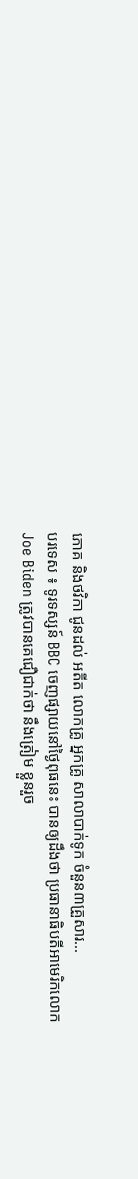ភោគ និងថវិកា ជូនដល់ អតីត លោកគ្រូ អ្នកគ្រូ សាលាបាក់ទូក ចំនួន៣គ្រួសារ...
បរទេស ៖ ទូរទស្សន៍ BBC ចេញផ្សាយនៅថ្ងៃពុធនេះ បានឲ្យដឹងថា ប្រធានាធិបតីអាមេរិកលោក Joe Biden ត្រូវបានគេជឿជាក់ថា នឹងត្រៀម ខ្លួនរួច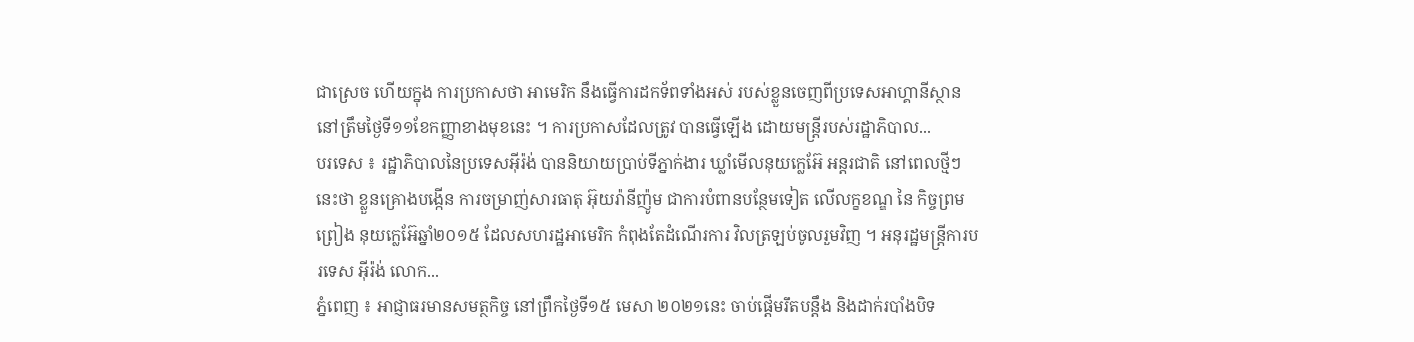ជាស្រេច ហើយក្នុង ការប្រកាសថា អាមេរិក នឹងធ្វើការដកទ័ពទាំងអស់ របស់ខ្លួនចេញពីប្រទេសអាហ្គានីស្ថាន នៅត្រឹមថ្ងៃទី១១ខែកញ្ញាខាងមុខនេះ ។ ការប្រកាសដែលត្រូវ បានធ្វើឡើង ដោយមន្ត្រីរបស់រដ្ឋាភិបាល...
បរទេស ៖ រដ្ឋាភិបាលនៃប្រទេសអ៊ីរ៉ង់ បាននិយាយប្រាប់ទីភ្នាក់ងារ ឃ្លាំមើលនុយក្លេអ៊ែ អន្តរជាតិ នៅពេលថ្មីៗនេះថា ខ្លួនគ្រោងបង្កើន ការចម្រាញ់សារធាតុ អ៊ុយរ៉ានីញ៉ូម ជាការបំពានបន្ថែមទៀត លើលក្ខខណ្ឌ នៃ កិច្ចព្រមព្រៀង នុយក្លេអ៊ែឆ្នាំ២០១៥ ដែលសហរដ្ឋអាមេរិក កំពុងតែដំណើរការ វិលត្រឡប់ចូលរួមវិញ ។ អនុរដ្ឋមន្ត្រីការបរទេស អ៊ីរ៉ង់ លោក...
ភ្នំពេញ ៖ អាជ្ញាធរមានសមត្ថកិច្ច នៅព្រឹកថ្ងៃទី១៥ មេសា ២០២១នេះ ចាប់ផ្ដើមរឹតបន្តឹង និងដាក់របាំងបិទ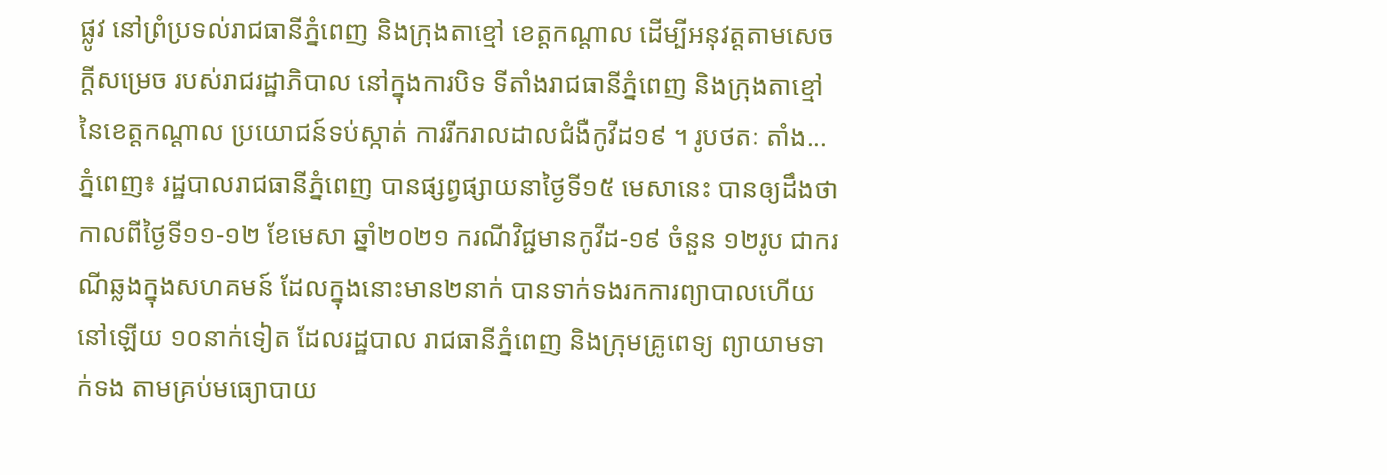ផ្លូវ នៅព្រំប្រទល់រាជធានីភ្នំពេញ និងក្រុងតាខ្មៅ ខេត្តកណ្តាល ដើម្បីអនុវត្តតាមសេចក្តីសម្រេច របស់រាជរដ្ឋាភិបាល នៅក្នុងការបិទ ទីតាំងរាជធានីភ្នំពេញ និងក្រុងតាខ្មៅ នៃខេត្តកណ្ដាល ប្រយោជន៍ទប់ស្កាត់ ការរីករាលដាលជំងឺកូវីដ១៩ ។ រូបថតៈ តាំង...
ភ្នំពេញ៖ រដ្ឋបាលរាជធានីភ្នំពេញ បានផ្សព្វផ្សាយនាថ្ងៃទី១៥ មេសានេះ បានឲ្យដឹងថា កាលពីថ្ងៃទី១១-១២ ខែមេសា ឆ្នាំ២០២១ ករណីវិជ្ជមានកូវីដ-១៩ ចំនួន ១២រូប ជាករណីឆ្លងក្នុងសហគមន៍ ដែលក្នុងនោះមាន២នាក់ បានទាក់ទងរកការព្យាបាលហើយ នៅឡើយ ១០នាក់ទៀត ដែលរដ្ឋបាល រាជធានីភ្នំពេញ និងក្រុមគ្រូពេទ្យ ព្យាយាមទាក់ទង តាមគ្រប់មធ្យោបាយ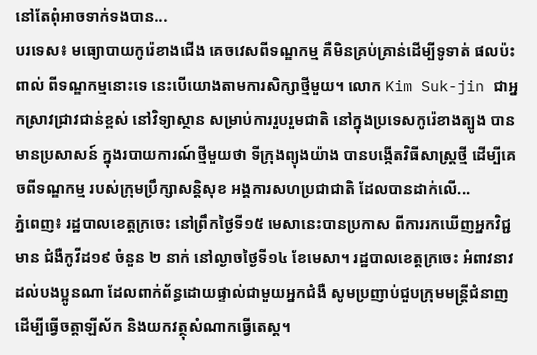នៅតែពុំអាចទាក់ទងបាន...
បរទេស៖ មធ្យោបាយកូរ៉េខាងជើង គេចវេសពីទណ្ឌកម្ម គឺមិនគ្រប់គ្រាន់ដើម្បីទូទាត់ ផលប៉ះពាល់ ពីទណ្ឌកម្មនោះទេ នេះបើយោងតាមការសិក្សាថ្មីមួយ។ លោក Kim Suk-jin ជាអ្នកស្រាវជ្រាវជាន់ខ្ពស់ នៅវិទ្យាស្ថាន សម្រាប់ការរួបរួមជាតិ នៅក្នុងប្រទេសកូរ៉េខាងត្បូង បានមានប្រសាសន៍ ក្នុងរបាយការណ៍ថ្មីមួយថា ទីក្រុងព្យុងយ៉ាង បានបង្កើតវិធីសាស្ត្រថ្មី ដើម្បីគេចពីទណ្ឌកម្ម របស់ក្រុមប្រឹក្សាសន្តិសុខ អង្គការសហប្រជាជាតិ ដែលបានដាក់លើ...
ភ្នំពេញ៖ រដ្ឋបាលខេត្តក្រចេះ នៅព្រឹកថ្ងៃទី១៥ មេសានេះបានប្រកាស ពីការរកឃើញអ្នកវិជ្ជមាន ជំងឺកូវីដ១៩ ចំនួន ២ នាក់ នៅល្ងាចថ្ងៃទី១៤ ខែមេសា។ រដ្ឋបាលខេត្តក្រចេះ អំពាវនាវ ដល់បងប្អូនណា ដែលពាក់ព័ន្ធដោយផ្ទាល់ជាមួយអ្នកជំងឺ សូមប្រញាប់ជួបក្រុមមន្ត្រីជំនាញ ដើម្បីធ្វើចត្តាឡីស័ក និងយកវត្ថុសំណាកធ្វើតេស្ត។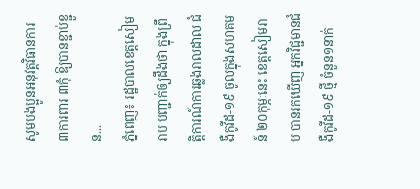សូមបងប្អូនអនុវត្តវិធានការ ៣ការពារ ៣កុំ ឱ្យបានខ្ជាប់ខ្ជួន...
ភ្នំពេញ៖ រដ្ឋបាលខេត្តសៀមរាប បញ្ជាក់ឲ្យដឹងថា ក្នុងព្រឹត្តិការណ៍ការឆ្លងរាលដាល ជំងឺកូវីដ-១៩ ចូលក្នុងសហគមន៍ ២០កុម្ភៈនេះ ខេត្តសៀមរាប បានរកឃើញ អ្នកវិជ្ជមានជំងឺកូវីដ-១៩ ថ្មី ចំនួន១នាក់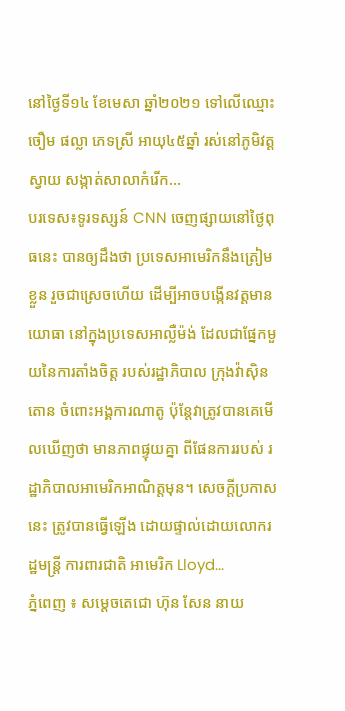នៅថ្ងៃទី១៤ ខែមេសា ឆ្នាំ២០២១ ទៅលើឈ្មោះ ចឿម ផល្លា ភេទស្រី អាយុ៤៥ឆ្នាំ រស់នៅភូមិវត្តស្វាយ សង្កាត់សាលាកំរើក...
បរទេស៖ទូរទស្សន៍ CNN ចេញផ្សាយនៅថ្ងៃពុធនេះ បានឲ្យដឹងថា ប្រទេសអាមេរិកនឹងត្រៀមខ្លួន រួចជាស្រេចហើយ ដើម្បីអាចបង្កើនវត្តមានយោធា នៅក្នុងប្រទេសអាល្លឺម៉ង់ ដែលជាផ្នែកមួយនៃការតាំងចិត្ត របស់រដ្ឋាភិបាល ក្រុងវ៉ាស៊ិនតោន ចំពោះអង្គការណាតូ ប៉ុន្តែវាត្រូវបានគេមើលឃើញថា មានភាពផ្ទុយគ្នា ពីផែនការរបស់ រដ្ឋាភិបាលអាមេរិកអាណិត្តមុន។ សេចក្តីប្រកាសនេះ ត្រូវបានធ្វើឡើង ដោយផ្ទាល់ដោយលោករដ្ឋមន្ត្រី ការពារជាតិ អាមេរិក Lloyd...
ភ្នំពេញ ៖ សម្ដេចតេជោ ហ៊ុន សែន នាយ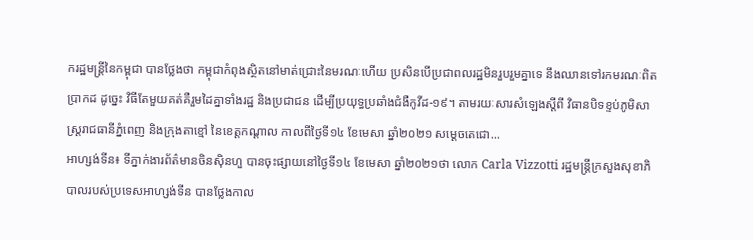ករដ្ឋមន្ដ្រីនៃកម្ពុជា បានថ្លែងថា កម្ពុជាកំពុងស្ថិតនៅមាត់ជ្រោះនៃមរណៈហើយ ប្រសិនបើប្រជាពលរដ្ឋមិនរួបរួមគ្នាទេ នឹងឈានទៅរកមរណៈពិតប្រាកដ ដូច្នេះ វិធីតែមួយគត់គឺរួមដៃគ្នាទាំងរដ្ឋ និងប្រជាជន ដើម្បីប្រយុទ្ធប្រឆាំងជំងឺកូវីដ-១៩។ តាមរយៈសារសំឡេងស្តីពី វិធានបិទខ្ទប់ភូមិសាស្ដ្ររាជធានីភ្នំពេញ និងក្រុងតាខ្មៅ នៃខេត្តកណ្ដាល កាលពីថ្ងៃទី១៤ ខែមេសា ឆ្នាំ២០២១ សម្ដេចតេជោ...
អាហ្សង់ទីន៖ ទីភ្នាក់ងារព័ត៌មានចិនស៊ិនហួ បានចុះផ្សាយនៅថ្ងៃទី១៤ ខែមេសា ឆ្នាំ២០២១ថា លោក Carla Vizzotti រដ្ឋមន្ត្រីក្រសួងសុខាភិបាលរបស់ប្រទេសអាហ្សង់ទីន បានថ្លែងកាល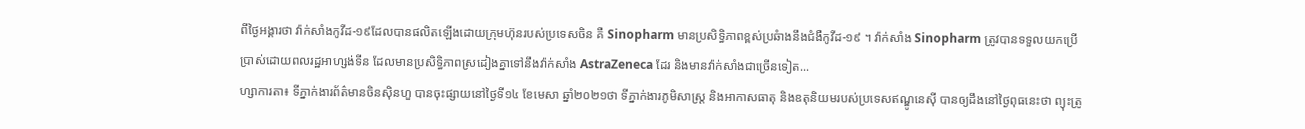ពីថ្ងៃអង្គារថា វ៉ាក់សាំងកូវីដ-១៩ដែលបានផលិតឡើងដោយក្រុមហ៊ុនរបស់ប្រទេសចិន គឺ Sinopharm មានប្រសិទ្ធិភាពខ្ពស់ប្រឆំាងនឹងជំងឺកូវីដ-១៩ ។ វ៉ាក់សាំង Sinopharm ត្រូវបានទទួលយកប្រើប្រាស់ដោយពលរដ្ឋអាហ្សង់ទីន ដែលមានប្រសិទ្ធិភាពស្រដៀងគ្នាទៅនឹងវ៉ាក់សាំង AstraZeneca ដែរ និងមានវ៉ាក់សាំងជាច្រើនទៀត...
ហ្សាការតា៖ ទីភ្នាក់ងារព័ត៌មានចិនស៊ិនហួ បានចុះផ្សាយនៅថ្ងៃទី១៤ ខែមេសា ឆ្នាំ២០២១ថា ទីភ្នាក់ងារភូមិសាស្ត្រ និងអាកាសធាតុ និងឧតុនិយមរបស់ប្រទេសឥណ្ឌូនេស៊ី បានឲ្យដឹងនៅថ្ងៃពុធនេះថា ព្យុះត្រូ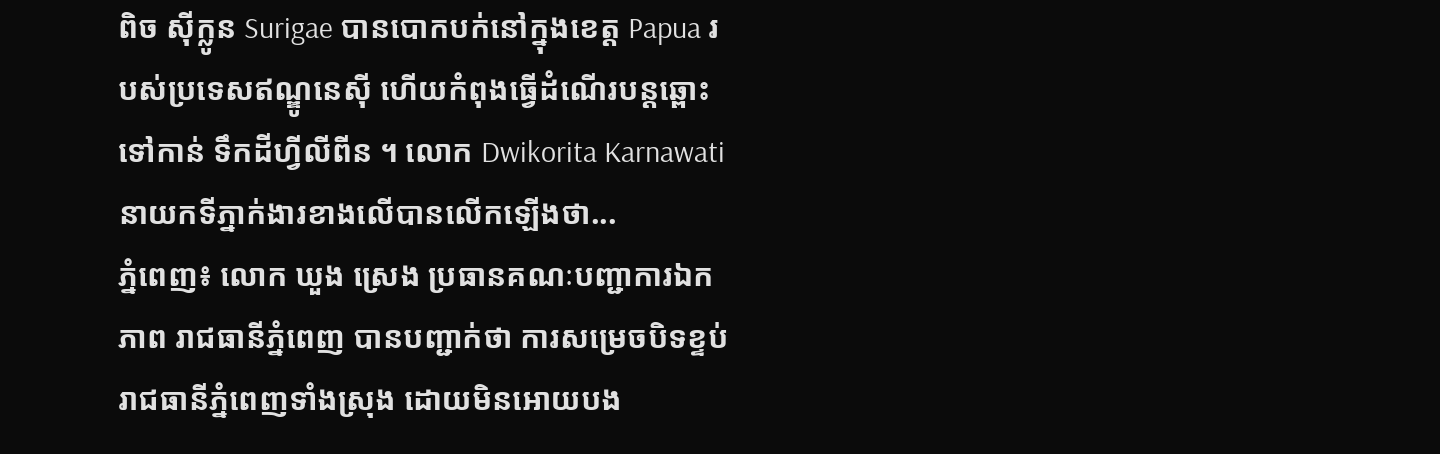ពិច ស៊ីក្លូន Surigae បានបោកបក់នៅក្នុងខេត្ត Papua របស់ប្រទេសឥណ្ឌូនេស៊ី ហើយកំពុងធ្វើដំណើរបន្តឆ្ពោះទៅកាន់ ទឹកដីហ្វីលីពីន ។ លោក Dwikorita Karnawati នាយកទីភ្នាក់ងារខាងលើបានលើកឡើងថា...
ភ្នំពេញ៖ លោក ឃួង ស្រេង ប្រធានគណៈបញ្ជាការឯកភាព រាជធានីភ្នំពេញ បានបញ្ជាក់ថា ការសម្រេចបិទខ្ទប់ រាជធានីភ្នំពេញទាំងស្រុង ដោយមិនអោយបង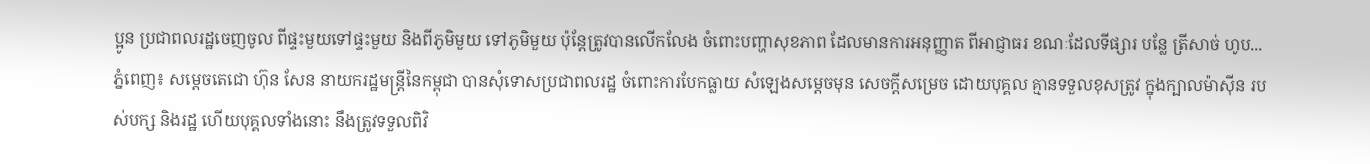ប្អូន ប្រជាពលរដ្ឋចេញចូល ពីផ្ទះមួយទៅផ្ទះមួយ និងពីភូមិមួយ ទៅភូមិមួយ ប៉ុន្តែត្រូវបានលើកលែង ចំពោះបញ្ហាសុខភាព ដែលមានការអនុញ្ញាត ពីអាជ្ញាធរ ខណៈដែលទីផ្សារ បន្លែ ត្រីសាច់ ហូប...
ភ្នំពេញ៖ សម្ដេចតេជោ ហ៊ុន សែន នាយករដ្ឋមន្ដ្រីនៃកម្ពុជា បានសុំទោសប្រជាពលរដ្ឋ ចំពោះការបែកធ្លាយ សំឡេងសម្ដេចមុន សេចក្ដីសម្រេច ដោយបុគ្គល គ្មានទទួលខុសត្រូវ ក្នុងក្បាលម៉ាស៊ីន របស់បក្ស និងរដ្ឋ ហើយបុគ្គលទាំងនោះ នឹងត្រូវទទួលពិវិ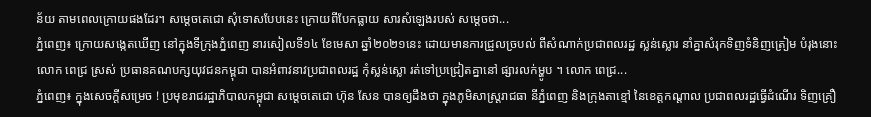ន័យ តាមពេលក្រោយផងដែរ។ សម្ដេចតេជោ សុំទោសបែបនេះ ក្រោយពីបែកធ្លាយ សារសំឡេងរបស់ សម្ដេចថា...
ភ្នំពេញ៖ ក្រោយសង្កេតឃើញ នៅក្នុងទីក្រុងភ្នំពេញ នារសៀលទី១៤ ខែមេសា ឆ្នាំ២០២១នេះ ដោយមានការជ្រួលច្របល់ ពីសំណាក់ប្រជាពលរដ្ឋ ស្លន់ស្លោរ នាំគ្នាសំរុកទិញទំនិញត្រៀម បំរុងនោះ លោក ពេជ្រ ស្រស់ ប្រធានគណបក្សយុវជនកម្ពុជា បានអំពាវនាវប្រជាពលរដ្ឋ កុំស្លន់ស្លោ រត់ទៅប្រជ្រៀតគ្នានៅ ផ្សារលក់ម្ហូប ។ លោក ពេជ្រ...
ភ្នំពេញ៖ ក្នុងសេចក្ដីសម្រេច ! ប្រមុខរាជរដ្ឋាភិបាលកម្ពុជា សម្ដេចតេជោ ហ៊ុន សែន បានឲ្យដឹងថា ក្នុងភូមិសាស្ដ្ររាជធា នីភ្នំពេញ និងក្រុងតាខ្មៅ នៃខេត្តកណ្ដាល ប្រជាពលរដ្ឋធ្វើដំណើរ ទិញគ្រឿ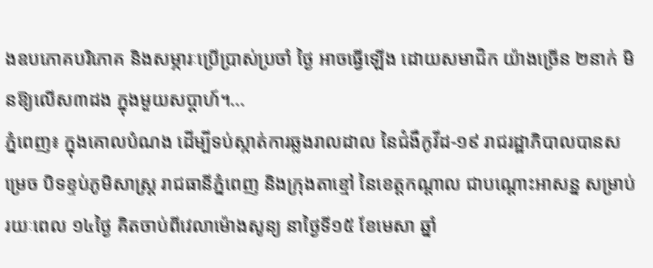ងឧបភោគបរិភោគ និងសម្ភារៈប្រើប្រាស់ប្រចាំ ថ្ងៃ អាចធ្វើឡើង ដោយសមាជិក យ៉ាងច្រើន ២នាក់ មិនឱ្យលើស៣ដង ក្នុងមួយសប្តាហ៍។...
ភ្នំពេញ៖ ក្នុងគោលបំណង ដើម្បីទប់ស្កាត់ការឆ្លងរាលដាល នៃជំងឺកូវីដ-១៩ រាជរដ្ឋាភិបាលបានសម្រេច បិទខ្ទប់ភូមិសាស្រ្ត រាជធានីភ្នំពេញ និងក្រុងតាខ្មៅ នៃខេត្តកណ្តាល ជាបណ្តោះអាសន្ន សម្រាប់រយៈពេល ១៤ថ្ងៃ គិតចាប់ពីវេលាម៉ោងសូន្យ នាថ្ងៃទី១៥ ខែមេសា ឆ្នាំ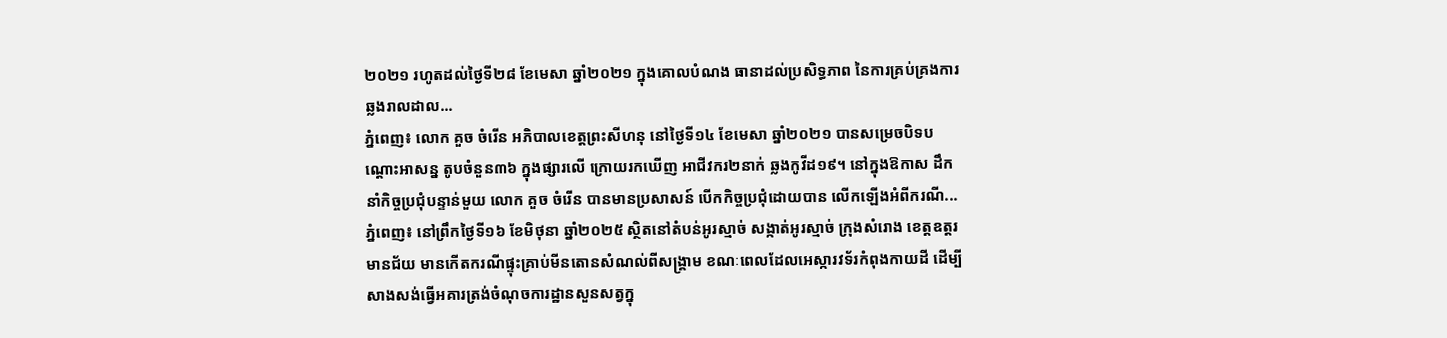២០២១ រហូតដល់ថ្ងៃទី២៨ ខែមេសា ឆ្នាំ២០២១ ក្នុងគោលបំណង ធានាដល់ប្រសិទ្ធភាព នៃការគ្រប់គ្រងការឆ្លងរាលដាល...
ភ្នំពេញ៖ លោក គួច ចំរើន អភិបាលខេត្តព្រះសីហនុ នៅថ្ងៃទី១៤ ខែមេសា ឆ្នាំ២០២១ បានសម្រេចបិទបណ្ដោះអាសន្ន តូបចំនួន៣៦ ក្នុងផ្សារលើ ក្រោយរកឃើញ អាជីវករ២នាក់ ឆ្លងកូវីដ១៩។ នៅក្នុងឱកាស ដឹកនាំកិច្ចប្រជុំបន្ទាន់មួយ លោក គួច ចំរើន បានមានប្រសាសន៍ បើកកិច្ចប្រជុំដោយបាន លើកឡើងអំពីករណី...
ភ្នំពេញ៖ នៅព្រឹកថ្ងៃទី១៦ ខែមិថុនា ឆ្នាំ២០២៥ ស្ថិតនៅតំបន់អូរស្មាច់ សង្កាត់អូរស្មាច់ ក្រុងសំរោង ខេត្តឧត្តរមានជ័យ មានកើតករណីផ្ទុះគ្រាប់មីនតោនសំណល់ពីសង្គ្រាម ខណៈពេលដែលអេស្ការវទ័រកំពុងកាយដី ដើម្បីសាងសង់ធ្វើអគារត្រង់ចំណុចការដ្ឋានសួនសត្វក្នុ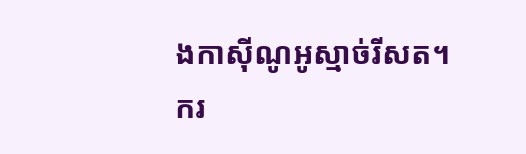ងកាស៊ីណូអូស្មាច់រីសត។ ករ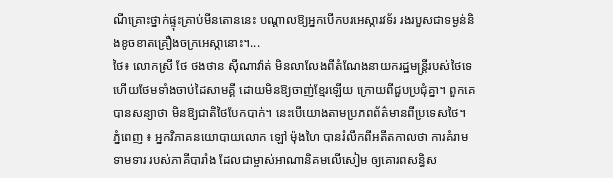ណីគ្រោះថ្នាក់ផ្ទុះគ្រាប់មីនតោននេះ បណ្តាលឱ្យអ្នកបើកបរអេស្ការវទ័រ រងរបួសជាទម្ងន់និងខូចខាតគ្រឿងចក្រអេស្កានោះ។...
ថៃ៖ លោកស្រី ថែ ថងថាន ស៊ីណាវ៉ាត់ មិនលាលែងពីតំណែងនាយករដ្ឋមន្រ្តីរបស់ថៃទេ ហើយថែមទាំងចាប់ដៃសាមគ្គី ដោយមិនឱ្យចាញ់ខ្មែរឡើយ ក្រោយពីជួបប្រជុំគ្នា។ ពួកគេបានសន្យាថា មិនឱ្យជាតិថៃបែកបាក់។ នេះបើយោងតាមប្រភពព័ត៌មានពីប្រទេសថៃ។
ភ្នំពេញ ៖ អ្នកវិភាគនយោបាយលោក ឡៅ ម៉ុងហៃ បានរំលឹកពីអតីតកាលថា ការគំរាមទាមទារ របស់ភាគីបារាំង ដែលជាម្ចាស់អាណានិគមលើសៀម ឲ្យគោរពសន្ធិស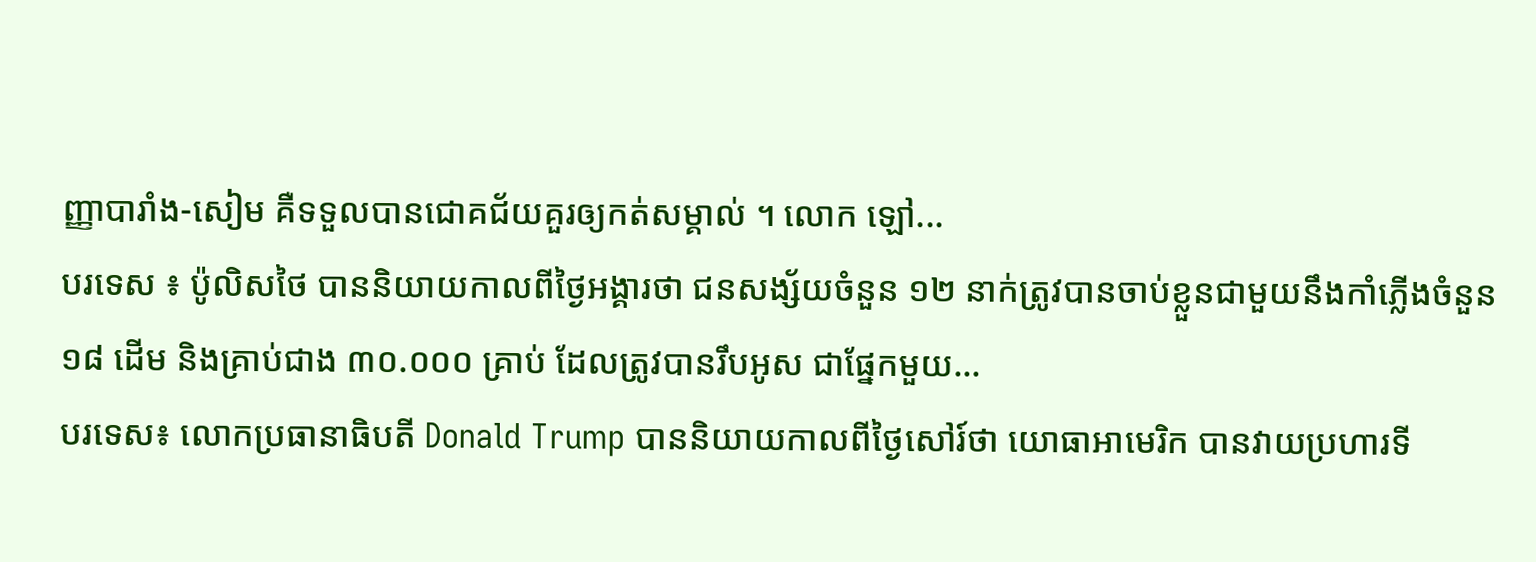ញ្ញាបារាំង-សៀម គឺទទួលបានជោគជ័យគួរឲ្យកត់សម្គាល់ ។ លោក ឡៅ...
បរទេស ៖ ប៉ូលិសថៃ បាននិយាយកាលពីថ្ងៃអង្គារថា ជនសង្ស័យចំនួន ១២ នាក់ត្រូវបានចាប់ខ្លួនជាមួយនឹងកាំភ្លើងចំនួន ១៨ ដើម និងគ្រាប់ជាង ៣០.០០០ គ្រាប់ ដែលត្រូវបានរឹបអូស ជាផ្នែកមួយ...
បរទេស៖ លោកប្រធានាធិបតី Donald Trump បាននិយាយកាលពីថ្ងៃសៅរ៍ថា យោធាអាមេរិក បានវាយប្រហារទី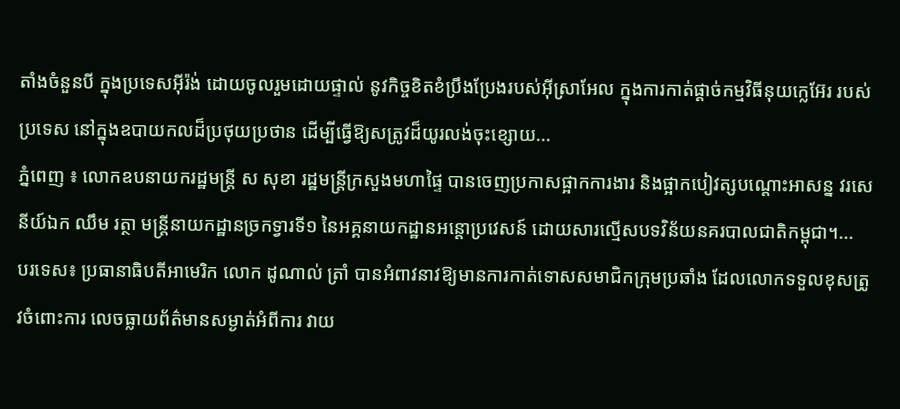តាំងចំនួនបី ក្នុងប្រទេសអ៊ីរ៉ង់ ដោយចូលរួមដោយផ្ទាល់ នូវកិច្ចខិតខំប្រឹងប្រែងរបស់អ៊ីស្រាអែល ក្នុងការកាត់ផ្តាច់កម្មវិធីនុយក្លេអ៊ែរ របស់ប្រទេស នៅក្នុងឧបាយកលដ៏ប្រថុយប្រថាន ដើម្បីធ្វើឱ្យសត្រូវដ៏យូរលង់ចុះខ្សោយ...
ភ្នំពេញ ៖ លោកឧបនាយករដ្ឋមន្ដ្រី ស សុខា រដ្ឋមន្ដ្រីក្រសួងមហាផ្ទៃ បានចេញប្រកាសផ្អាកការងារ និងផ្អាកបៀវត្សបណ្ដោះអាសន្ន វរសេនីយ៍ឯក ឈឹម រត្ថា មន្ដ្រីនាយកដ្ឋានច្រកទ្វារទី១ នៃអគ្គនាយកដ្ឋានអន្ដោប្រវេសន៍ ដោយសារល្មើសបទវិន័យនគរបាលជាតិកម្ពុជា។...
បរទេស៖ ប្រធានាធិបតីអាមេរិក លោក ដូណាល់ ត្រាំ បានអំពាវនាវឱ្យមានការកាត់ទោសសមាជិកក្រុមប្រឆាំង ដែលលោកទទួលខុសត្រូវចំពោះការ លេចធ្លាយព័ត៌មានសម្ងាត់អំពីការ វាយ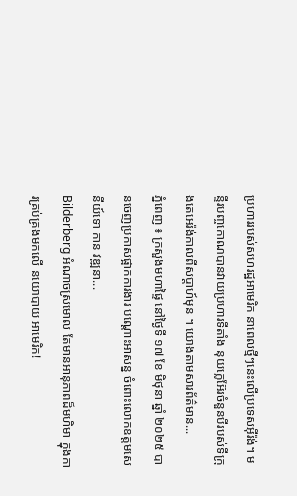ប្រហាររបស់សហរដ្ឋអាមេរិក នាពេលថ្មីៗនេះលើប្រទេសអ៊ីរ៉ង់។ មន្ទីរបញ្ចកោណបានវាយប្រហារទីតាំង នុយក្លេអ៊ែរចំនួនបីរបស់ទីក្រុងតេអេរ៉ង់កាលពីសប្តាហ៍មុន ។ យោងតាមសារព័ត៌មាន...
ភ្នំពេញ ៖ ក្រសួងមហាផ្ទៃ នៅថ្ងៃទី ១៧ ខែ មិថុនា ឆ្នាំ ២០២៥ បានចេញប្រកាសផ្អាកការងារ បណ្ដោះអាសន្ន ចំពោះលោកឧត្ដមសេនីយ៍ទោ កាន វឌ្ឍនា...
Bilderberg អំណាចស្រមោល តែមានអានុភាពដ៏មហិមា ក្នុងការគ្រប់គ្រងមកលើ នយោបាយ អាមេរិក!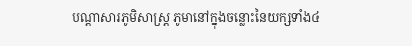បណ្ដាសារភូមិសាស្រ្ត ភូមានៅក្នុងចន្លោះនៃយក្សទាំង៤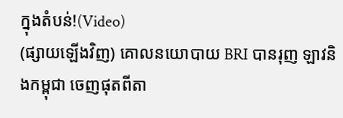ក្នុងតំបន់!(Video)
(ផ្សាយឡើងវិញ) គោលនយោបាយ BRI បានរុញ ឡាវនិងកម្ពុជា ចេញផុតពីតា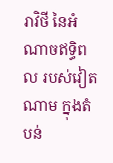រាវិថី នៃអំណាចឥទ្ធិពល របស់វៀតណាម ក្នុងតំបន់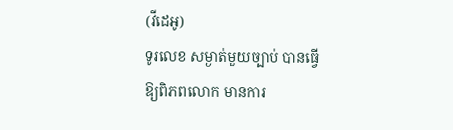(វីដេអូ)
ទូរលេខ សម្ងាត់មួយច្បាប់ បានធ្វើឱ្យពិភពលោក មានការ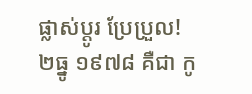ផ្លាស់ប្ដូរ ប្រែប្រួល!
២ធ្នូ ១៩៧៨ គឺជា កូ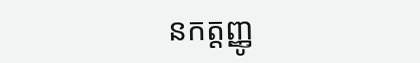នកត្តញ្ញូ